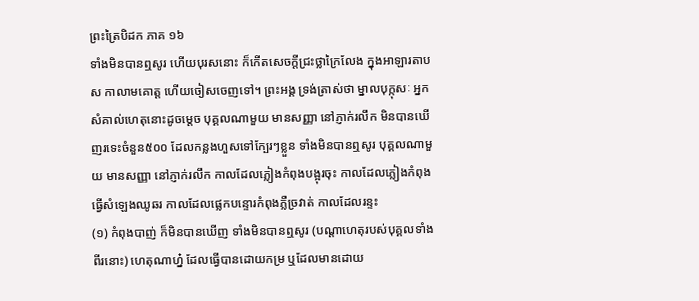ព្រះត្រៃបិដក ភាគ ១៦
ទាំងមិនបានឮសូរ ហើយបុរសនោះ ក៏កើតសេចក្តីជ្រះថ្លាក្រៃលែង ក្នុងអាឡារតាបស កាលាមគោត្ត ហើយចៀសចេញទៅ។ ព្រះអង្គ ទ្រង់ត្រាស់ថា ម្នាលបុក្កុសៈ អ្នកសំគាល់ហេតុនោះដូចម្តេច បុគ្គលណាមួយ មានសញ្ញា នៅភ្ញាក់រលឹក មិនបានឃើញរទេះចំនួន៥០០ ដែលកន្លងហួសទៅក្បែរៗខ្លួន ទាំងមិនបានឮសូរ បុគ្គលណាមួយ មានសញ្ញា នៅភ្ញាក់រលឹក កាលដែលភ្លៀងកំពុងបង្អុរចុះ កាលដែលភ្លៀងកំពុងធ្វើសំឡេងឈូឆរ កាលដែលផ្លេកបន្ទោរកំពុងភ្លឺច្រវាត់ កាលដែលរន្ទះ
(១) កំពុងបាញ់ ក៏មិនបានឃើញ ទាំងមិនបានឮសូរ (បណ្តាហេតុរបស់បុគ្គលទាំងពីរនោះ) ហេតុណាហ្ន៎ ដែលធ្វើបានដោយកម្រ ឬដែលមានដោយ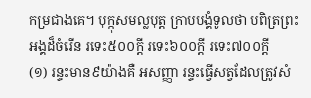កម្រជាងគេ។ បុក្កុសមល្លបុត្ត ក្រាបបង្គំទូលថា បពិត្រព្រះអង្គដ៏ចំរើន រទេះ៥០០ក្តី រទេះ៦០០ក្តី រទេះ៧០០ក្តី
(១) រន្ទះមាន៩យ៉ាងគឺ អសញ្ញា រន្ទះធ្វើសត្វដែលត្រូវសំ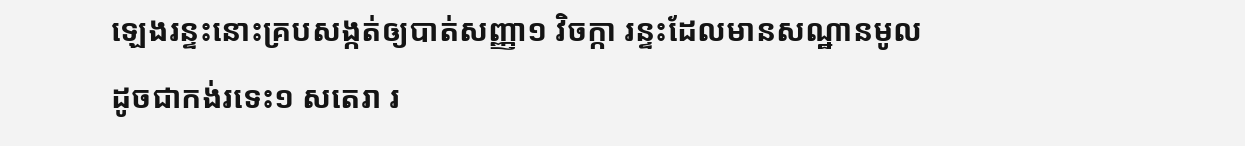ឡេងរន្ទះនោះគ្របសង្កត់ឲ្យបាត់សញ្ញា១ វិចក្កា រន្ទះដែលមានសណ្ឋានមូលដូចជាកង់រទេះ១ សតេរា រ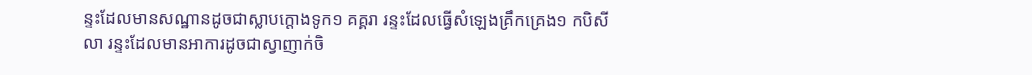ន្ទះដែលមានសណ្ឋានដូចជាស្លាបក្តោងទូក១ គគ្គរា រន្ទះដែលធ្វើសំឡេងគ្រឹកគ្រេង១ កបិសីលា រន្ទះដែលមានអាការដូចជាស្វាញាក់ចិ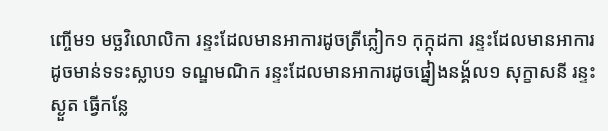ញ្ចើម១ មច្ឆវិលោលិកា រន្ទះដែលមានអាការដូចត្រីភ្លៀក១ កុក្កុដកា រន្ទះដែលមានអាការដូចមាន់ទទះស្លាប១ ទណ្ឌមណិក រន្ទះដែលមានអាការដូចផ្នៀងនង្គ័ល១ សុក្ខាសនី រន្ទះស្ងួត ធ្វើកន្លែ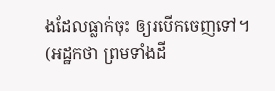ងដែលធ្លាក់ចុះ ឲ្យរបើកចេញទៅ។ (អដ្ឋកថា ព្រមទាំងដី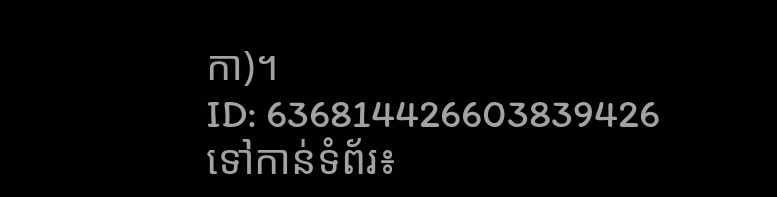កា)។
ID: 636814426603839426
ទៅកាន់ទំព័រ៖